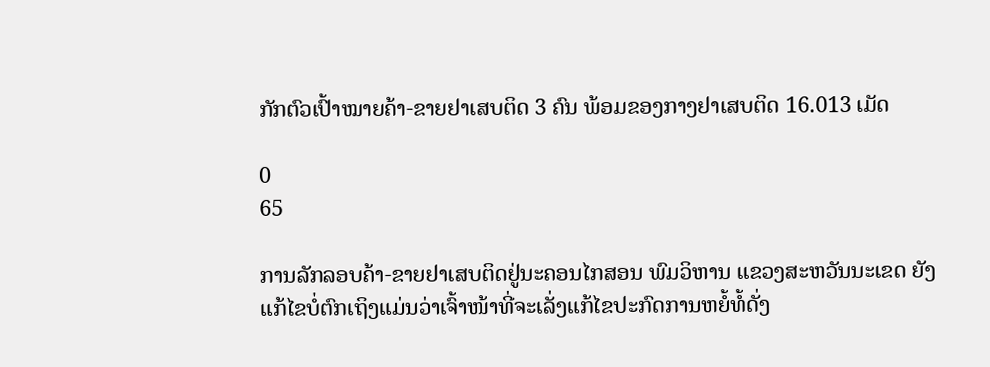ກັກຕົວເປົ້າໝາຍຄ້າ-ຂາຍຢາເສບຕິດ 3 ຄົນ ພ້ອມຂອງກາງຢາເສບຕິດ 16.013 ເມັດ

0
65

ການລັກລອບຄ້າ-ຂາຍຢາເສບຕິດຢູ່ນະຄອນໄກສອນ ພົມວິຫານ ແຂວງສະຫວັນນະເຂດ ຍັງແກ້ໄຂບໍ່ຕົກເຖິງແມ່ນວ່າເຈົ້າໜ້າທີ່ຈະເລັ່ງແກ້ໄຂປະກົດການຫຍໍ້ທໍ້ດັ່ງ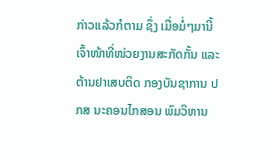ກ່າວແລ້ວກໍຕາມ ຊຶ່ງ ເມື່ອມໍ່ໆມານີ້ ເຈົ້າໜ້າທີ່ໜ່ວຍງານສະກັດກັ້ນ ແລະ ຕ້ານຢາເສບຕິດ ກອງບັນຊາການ ປກສ ນະຄອນໄກສອນ ພົມວິຫານ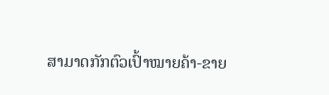ສາມາດກັກຕົວເປົ້າໝາຍຄ້າ-ຂາຍ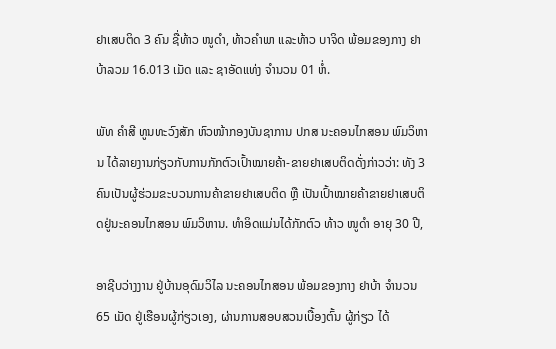ຢາເສບຕິດ 3 ຄົນ ຊື່ທ້າວ ໜູດຳ, ທ້າວຄຳພາ ແລະທ້າວ ບາຈິດ ພ້ອມຂອງກາງ ຢາບ້າລວມ 16.013 ເມັດ ແລະ ຊາອັດແທ່ງ ຈຳນວນ 01 ຫໍ່.

ພັທ ຄຳສີ ທູນທະວົງສັກ ຫົວໜ້າກອງບັນຊາການ ປກສ ນະຄອນໄກສອນ ພົມວິຫານ ໄດ້ລາຍງານກ່ຽວກັບການກັກຕົວເປົ້າໝາຍຄ້າ-ຂາຍຢາເສບຕິດດັ່ງກ່າວວ່າ: ທັງ 3 ຄົນເປັນຜູ້ຮ່ວມຂະບວນການຄ້າຂາຍຢາເສບຕິດ ຫຼື ເປັນເປົ້າໝາຍຄ້າຂາຍຢາເສບຕິດຢູ່ນະຄອນໄກສອນ ພົມວິຫານ. ທໍາອິດແມ່ນໄດ້ກັກຕົວ ທ້າວ ໜູດຳ ອາຍຸ 30 ປີ,

ອາຊີບວ່າງງານ ຢູ່ບ້ານອຸດົມວິໄລ ນະຄອນໄກສອນ ພ້ອມຂອງກາງ ຢາບ້າ ຈຳນວນ 65 ເມັດ ຢູ່ເຮືອນຜູ້ກ່ຽວເອງ, ຜ່ານການສອບສວນເບື້ອງຕົ້ນ ຜູ້ກ່ຽວ ໄດ້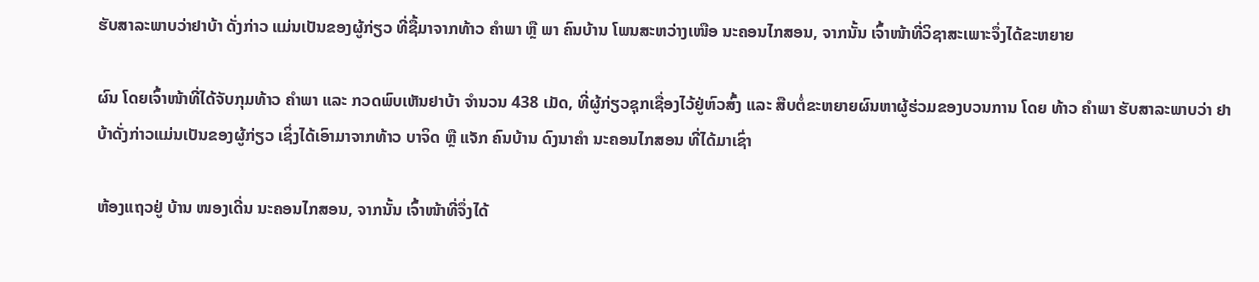ຮັບສາລະພາບວ່າຢາບ້າ ດັ່ງກ່າວ ແມ່ນເປັນຂອງຜູ້ກ່ຽວ ທີ່ຊື້ມາຈາກທ້າວ ຄຳພາ ຫຼື ພາ ຄົນບ້ານ ໂພນສະຫວ່າງເໜືອ ນະຄອນໄກສອນ, ຈາກນັ້ນ ເຈົ້າໜ້າທີ່ວິຊາສະເພາະຈຶ່ງໄດ້ຂະຫຍາຍ

ຜົນ ໂດຍເຈົ້າໜ້າທີ່ໄດ້ຈັບກຸມທ້າວ ຄຳພາ ແລະ ກວດພົບເຫັນຢາບ້າ ຈຳນວນ 438 ເມັດ, ທີ່ຜູ້ກ່ຽວຊຸກເຊື່ອງໄວ້ຢູ່ຫົວສົ້ງ ແລະ ສືບຕໍ່ຂະຫຍາຍຜົນຫາຜູ້ຮ່ວມຂອງບວນການ ໂດຍ ທ້າວ ຄຳພາ ຮັບສາລະພາບວ່າ ຢາບ້າດັ່ງກ່າວແມ່ນເປັນຂອງຜູ້ກ່ຽວ ເຊິ່ງໄດ້ເອົາມາຈາກທ້າວ ບາຈິດ ຫຼື ແຈັກ ຄົນບ້ານ ດົງນາຄຳ ນະຄອນໄກສອນ ທີ່ໄດ້ມາເຊົ່າ

ຫ້ອງແຖວຢູ່ ບ້ານ ໜອງເດີ່ນ ນະຄອນໄກສອນ, ຈາກນັ້ນ ເຈົ້າໜ້າທີ່ຈຶ່ງໄດ້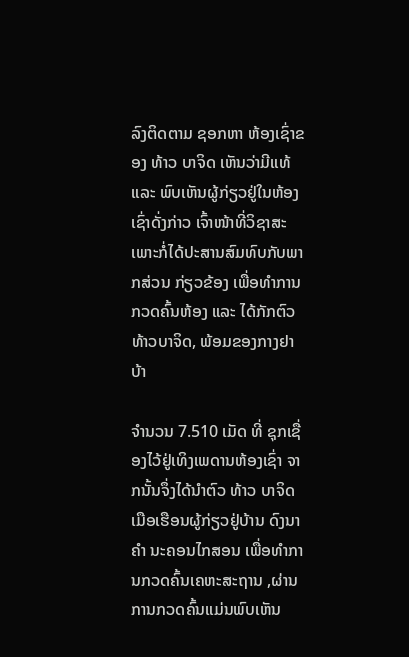ລົງຕິດຕາມ ຊອກຫາ ຫ້ອງເຊົ່າຂອງ ທ້າວ ບາຈິດ ເຫັນວ່າມີແທ້ ແລະ ພົບເຫັນຜູ້ກ່ຽວຢູ່ໃນຫ້ອງເຊົ່າດັ່ງກ່າວ ເຈົ້າໜ້າທີ່ວິຊາສະເພາະກໍ່ໄດ້ປະສານສົມທົບກັບພາກສ່ວນ ກ່ຽວຂ້ອງ ເພື່ອທຳການກວດຄົ້ນຫ້ອງ ແລະ ໄດ້ກັກຕົວ ທ້າວບາຈິດ, ພ້ອມຂອງກາງຢາບ້າ

ຈຳນວນ 7.510 ເມັດ ທີ່ ຊຸກເຊື່ອງໄວ້ຢູ່ເທິງເພດານຫ້ອງເຊົ່າ ຈາກນັ້ນຈຶ່ງໄດ້ນຳຕົວ ທ້າວ ບາຈິດ ເມືອເຮືອນຜູ້ກ່ຽວຢູ່ບ້ານ ດົງນາຄຳ ນະຄອນໄກສອນ ເພື່ອທຳການກວດຄົ້ນເຄຫະສະຖານ ,ຜ່ານການກວດຄົ້ນແມ່ນພົບເຫັນ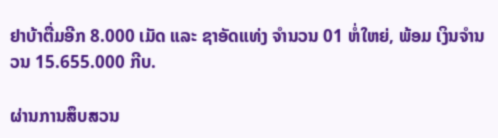ຢາບ້າຕື່ມອີກ 8.000 ເມັດ ແລະ ຊາອັດແທ່ງ ຈຳນວນ 01 ຫໍ່ໃຫຍ່, ພ້ອມ ເງິນຈຳນວນ 15.655.000 ກີບ.

ຜ່ານການສຶບສວນ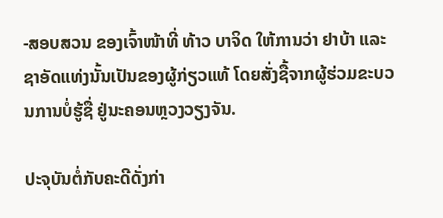-ສອບສວນ ຂອງເຈົ້າໜ້າທີ່ ທ້າວ ບາຈິດ ໃຫ້ການວ່າ ຢາບ້າ ແລະ ຊາອັດແທ່ງນັ້ນເປັນຂອງຜູ້ກ່ຽວແທ້ ໂດຍສັ່ງຊື້ຈາກຜູ້ຮ່ວມຂະບວນການບໍ່ຮູ້ຊື່ ຢູ່ນະຄອນຫຼວງວຽງຈັນ.

ປະຈຸບັນຕໍ່ກັບຄະດີດັ່ງກ່າ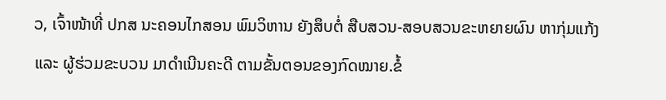ວ, ເຈົ້າໜ້າທີ່ ປກສ ນະຄອນໄກສອນ ພົມວິຫານ ຍັງສຶບຕໍ່ ສືບສວນ-ສອບສວນຂະຫຍາຍຜົນ ຫາກຸ່ມແກ້ງ ແລະ ຜູ້ຮ່ວມຂະບວນ ມາດຳເນີນຄະດີ ຕາມຂັ້ນຕອນຂອງກົດໝາຍ.ຂໍ້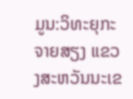ມູນ:ວິທະຍຸກະຈາຍສຽງ ແຂວງສະຫວັນນະເຂ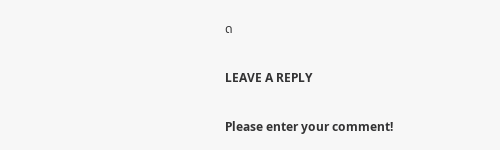ດ

LEAVE A REPLY

Please enter your comment!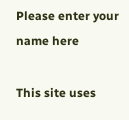Please enter your name here

This site uses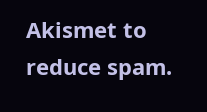Akismet to reduce spam.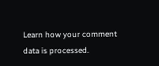Learn how your comment data is processed.